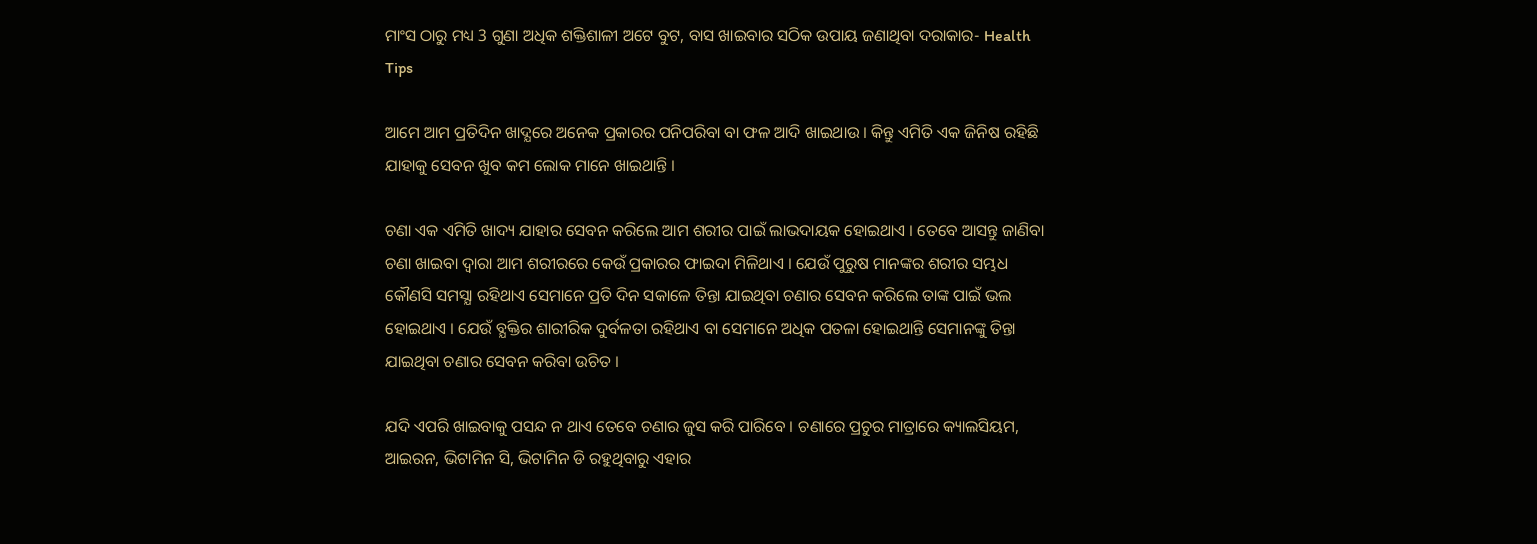ମାଂସ ଠାରୁ ମଧ୍ୟ 3 ଗୁଣା ଅଧିକ ଶକ୍ତିଶାଳୀ ଅଟେ ବୁଟ, ବାସ ଖାଇବାର ସଠିକ ଉପାୟ ଜଣାଥିବା ଦରାକାର- Health Tips

ଆମେ ଆମ ପ୍ରତିଦିନ ଖାଦ୍ଯରେ ଅନେକ ପ୍ରକାରର ପନିପରିବା ବା ଫଳ ଆଦି ଖାଇଥାଉ । କିନ୍ତୁ ଏମିତି ଏକ ଜିନିଷ ରହିଛି ଯାହାକୁ ସେବନ ଖୁବ କମ ଲୋକ ମାନେ ଖାଇଥାନ୍ତି ।

ଚଣା ଏକ ଏମିତି ଖାଦ୍ୟ ଯାହାର ସେବନ କରିଲେ ଆମ ଶରୀର ପାଇଁ ଲାଭଦାୟକ ହୋଇଥାଏ । ତେବେ ଆସନ୍ତୁ ଜାଣିବା ଚଣା ଖାଇବା ଦ୍ଵାରା ଆମ ଶରୀରରେ କେଉଁ ପ୍ରକାରର ଫାଇଦା ମିଳିଥାଏ । ଯେଉଁ ପୁରୁଷ ମାନଙ୍କର ଶରୀର ସମ୍ଭଧ କୌଣସି ସମସ୍ଯା ରହିଥାଏ ସେମାନେ ପ୍ରତି ଦିନ ସକାଳେ ତିନ୍ତା ଯାଇଥିବା ଚଣାର ସେବନ କରିଲେ ତାଙ୍କ ପାଇଁ ଭଲ ହୋଇଥାଏ । ଯେଉଁ ବ୍ଯକ୍ତିର ଶାରୀରିକ ଦୁର୍ବଳତା ରହିଥାଏ ବା ସେମାନେ ଅଧିକ ପତଳା ହୋଇଥାନ୍ତି ସେମାନଙ୍କୁ ତିନ୍ତା ଯାଇଥିବା ଚଣାର ସେବନ କରିବା ଉଚିତ ।

ଯଦି ଏପରି ଖାଇବାକୁ ପସନ୍ଦ ନ ଥାଏ ତେବେ ଚଣାର ଜୁସ କରି ପାରିବେ । ଚଣାରେ ପ୍ରଚୁର ମାତ୍ରାରେ କ୍ୟାଲସିୟମ, ଆଇରନ, ଭିଟାମିନ ସି, ଭିଟାମିନ ଡି ରହୁଥିବାରୁ ଏହାର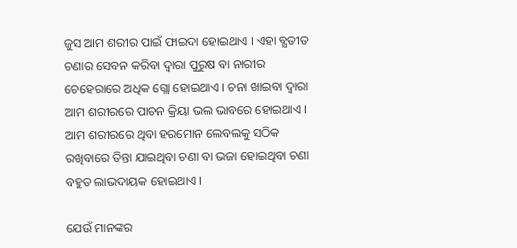ଜୁସ ଆମ ଶରୀର ପାଇଁ ଫାଇଦା ହୋଇଥାଏ । ଏହା ବ୍ଯତୀତ ଚଣାର ସେବନ କରିବା ଦ୍ଵାରା ପୁରୁଷ ବା ନାରୀର ଚେହେରାରେ ଅଧିକ ଗ୍ଲୋ ହୋଇଥାଏ । ଚନା ଖାଇବା ଦ୍ଵାରା ଆମ ଶରୀରରେ ପାଚନ କ୍ରିୟା ଭଲ ଭାବରେ ହୋଇଥାଏ । ଆମ ଶରୀରରେ ଥିବା ହରମୋନ ଲେବଲକୁ ସଠିକ ରଖିବାରେ ତିନ୍ତା ଯାଇଥିବା ଚଣା ବା ଭଜା ହୋଇଥିବା ଚଣା ବହୁତ ଲାଭଦାୟକ ହୋଇଥାଏ ।

ଯେଉଁ ମାନଙ୍କର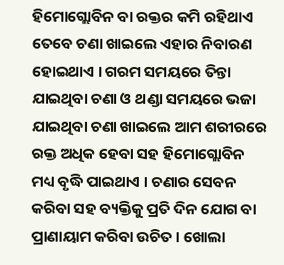ହିମୋଗ୍ଲୋବିନ ବା ରକ୍ତର କମି ରହିଥାଏ ତେବେ ଚଣା ଖାଇଲେ ଏହାର ନିବାରଣ ହୋଇଥାଏ । ଗରମ ସମୟରେ ତିନ୍ତା ଯାଇଥିବା ଚଣା ଓ ଥଣ୍ଡା ସମୟରେ ଭଜା ଯାଇଥିବା ଚଣା ଖାଇଲେ ଆମ ଶରୀରରେ ରକ୍ତ ଅଧିକ ହେବା ସହ ହିମୋଗ୍ଲୋବିନ ମଧ୍ୟ ବୃଦ୍ଧି ପାଇଥାଏ । ଚଣାର ସେବନ କରିବା ସହ ବ୍ୟକ୍ତିକୁ ପ୍ରତି ଦିନ ଯୋଗ ବା ପ୍ରାଣାୟାମ କରିବା ଉଚିତ । ଖୋଲା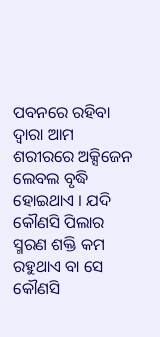ପବନରେ ରହିବା ଦ୍ଵାରା ଆମ ଶରୀରରେ ଅକ୍ସିଜେନ ଲେବଲ ବୃଦ୍ଧି ହୋଇଥାଏ । ଯଦି କୌଣସି ପିଲାର ସ୍ମରଣ ଶକ୍ତି କମ ରହୁଥାଏ ବା ସେ କୌଣସି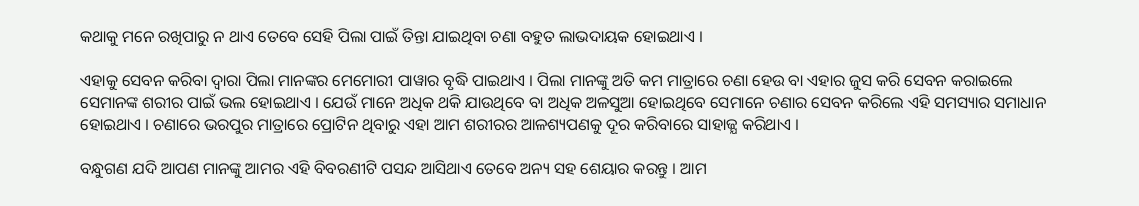କଥାକୁ ମନେ ରଖିପାରୁ ନ ଥାଏ ତେବେ ସେହି ପିଲା ପାଇଁ ତିନ୍ତା ଯାଇଥିବା ଚଣା ବହୁତ ଲାଭଦାୟକ ହୋଇଥାଏ ।

ଏହାକୁ ସେବନ କରିବା ଦ୍ଵାରା ପିଲା ମାନଙ୍କର ମେମୋରୀ ପାୱାର ବୃଦ୍ଧି ପାଇଥାଏ । ପିଲା ମାନଙ୍କୁ ଅତି କମ ମାତ୍ରାରେ ଚଣା ହେଉ ବା ଏହାର ଜୁସ କରି ସେବନ କରାଇଲେ ସେମାନଙ୍କ ଶରୀର ପାଇଁ ଭଲ ହୋଇଥାଏ । ଯେଉଁ ମାନେ ଅଧିକ ଥକି ଯାଉଥିବେ ବା ଅଧିକ ଅଳସୁଆ ହୋଇଥିବେ ସେମାନେ ଚଣାର ସେବନ କରିଲେ ଏହି ସମସ୍ୟାର ସମାଧାନ ହୋଇଥାଏ । ଚଣାରେ ଭରପୁର ମାତ୍ରାରେ ପ୍ରୋଟିନ ଥିବାରୁ ଏହା ଆମ ଶରୀରର ଆଳଶ୍ୟପଣକୁ ଦୂର କରିବାରେ ସାହାଜ୍ଯ କରିଥାଏ ।

ବନ୍ଧୁଗଣ ଯଦି ଆପଣ ମାନଙ୍କୁ ଆମର ଏହି ବିବରଣୀଟି ପସନ୍ଦ ଆସିଥାଏ ତେବେ ଅନ୍ୟ ସହ ଶେୟାର କରନ୍ତୁ । ଆମ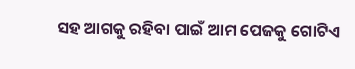ସହ ଆଗକୁ ରହିବା ପାଇଁ ଆମ ପେଜକୁ ଗୋଟିଏ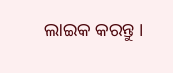ଲାଇକ କରନ୍ତୁ ।